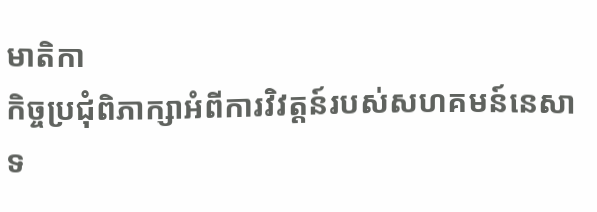មាតិកា
កិច្ចប្រជុំពិភាក្សាអំពីការវិវត្តន៍របស់សហគមន៍នេសាទ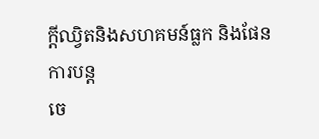ក្តីឈ្វិតនិងសហគមន៍ធ្លក និងផែនការបន្ត
ចេ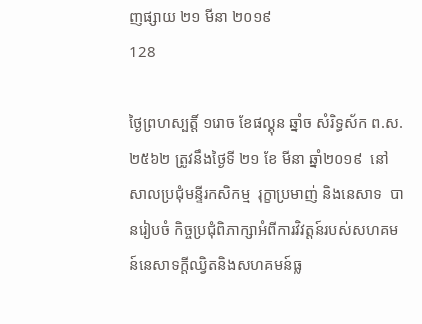ញផ្សាយ ២១ មីនា ២០១៩
128

ថ្ងៃព្រហស្បត្តិ៍ ១រោច ខែផល្គុន ឆ្នាំច សំរិទ្ធស័ក ព.ស. ២៥៦២ ត្រូវនឹងថ្ងៃទី ២១ ខែ មីនា ឆ្នាំ២០១៩  នៅសាលប្រជុំមន្ទីរកសិកម្ម  រុក្ខាប្រមាញ់ និងនេសាទ  បានរៀបចំ កិច្ចប្រជុំពិភាក្សាអំពីការវិវត្តន៍របស់សហគមន៍នេសាទក្តីឈ្វិតនិងសហគមន៍ធ្ល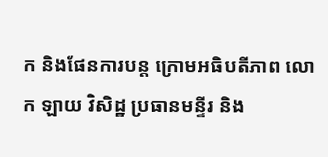ក និងផែនការបន្ត ក្រោមអធិបតីភាព លោក ឡាយ វិសិដ្ឋ ប្រធានមន្ទីរ និង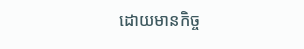ដោយមានកិច្ច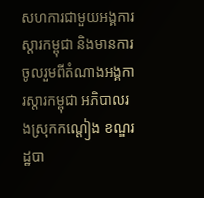សហការជាមួយអង្គការស្តារកម្ពុជា និងមានការចូលរួមពីតំណាងអង្គការស្តារកម្ពុជា អភិបាលរងស្រុកកណ្តៀង ខណ្ឌរដ្ឋបា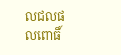លជលផលពោធិ៍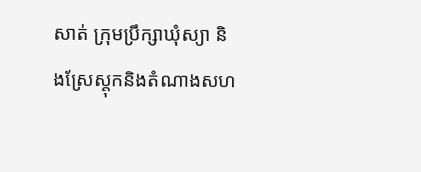សាត់ ក្រុមប្រឹក្សាឃុំស្យា និងស្រែស្តុកនិងតំណាងសហ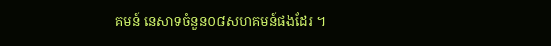គមន៍ នេសាទចំនួន០៨សហគមន៍ផងដែរ ។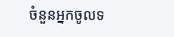ចំនួនអ្នកចូលទ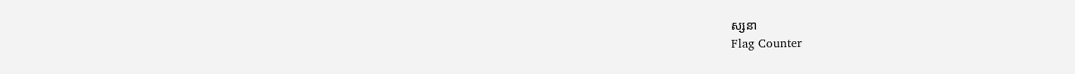ស្សនា
Flag Counter